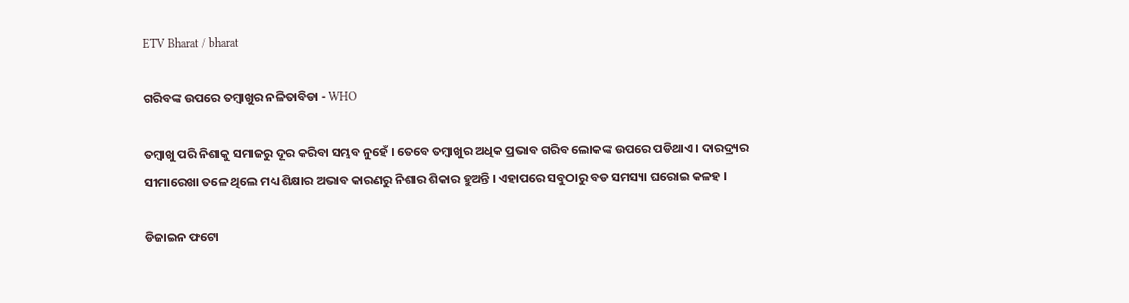ETV Bharat / bharat

ଗରିବଙ୍କ ଉପରେ ତମ୍ବାଖୁର ନଳିତାବିଡା - WHO

ତମ୍ବାଖୁ ପରି ନିଶାକୁ ସମାଜରୁ ଦୂର କରିବା ସମ୍ଭବ ନୁହେଁ । ତେବେ ତମ୍ବାଖୁର ଅଧିକ ପ୍ରଭାବ ଗରିବ ଲୋକଙ୍କ ଉପରେ ପଡିଥାଏ । ଦାରଦ୍ର୍ୟର ସୀମାରେଖା ତଳେ ଥିଲେ ମଧ୍ୟ ଶିକ୍ଷାର ଅଭାବ କାରଣରୁ ନିଶାର ଶିକାର ହୁଅନ୍ତି । ଏହାପରେ ସବୁଠାରୁ ବଡ ସମସ୍ୟା ଘରୋଇ କଳହ ।

ଡିଜାଇନ ଫଟୋ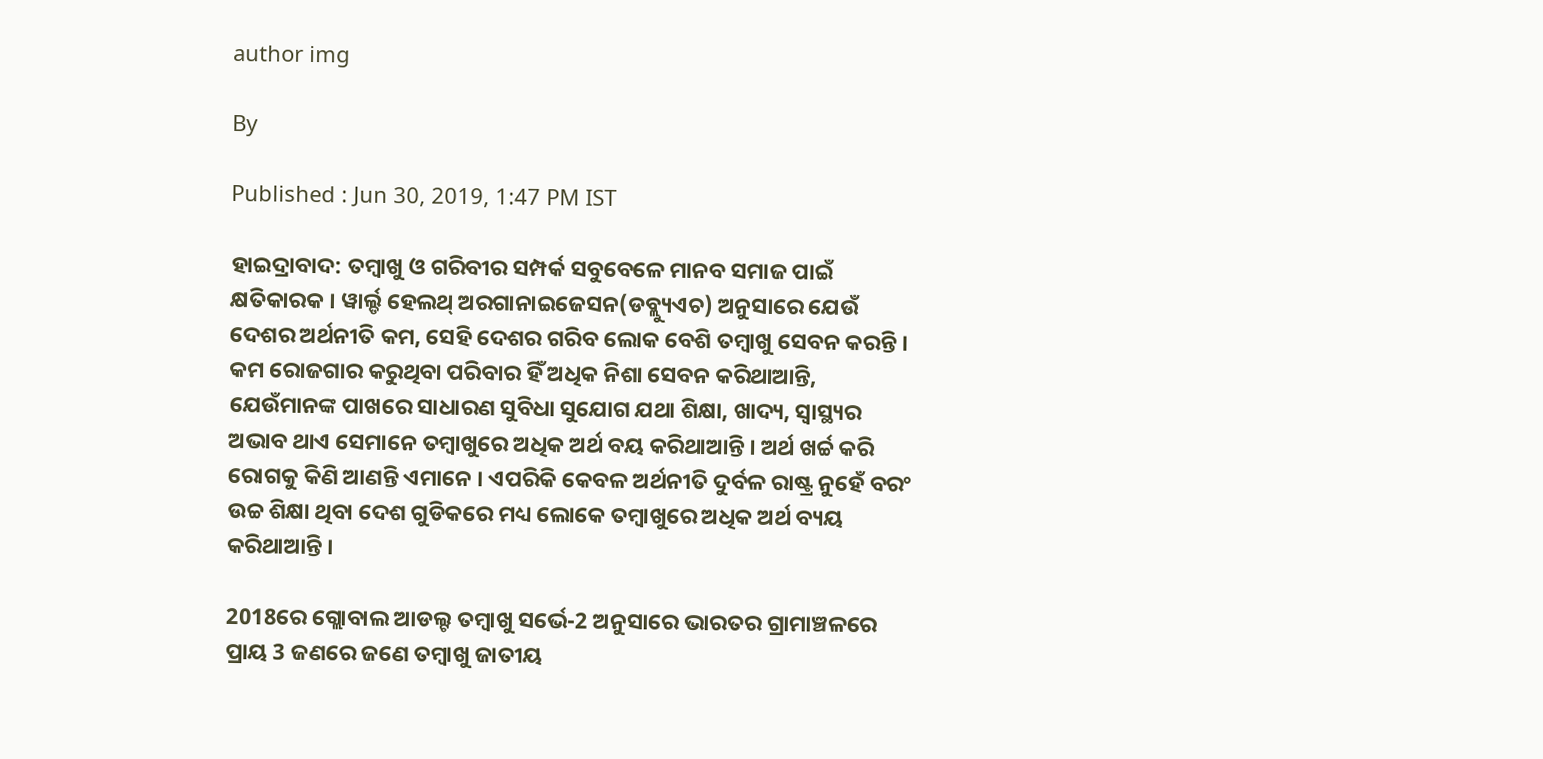author img

By

Published : Jun 30, 2019, 1:47 PM IST

ହାଇଦ୍ରାବାଦ: ତମ୍ବାଖୁ ଓ ଗରିବୀର ସମ୍ପର୍କ ସବୁବେଳେ ମାନବ ସମାଜ ପାଇଁ କ୍ଷତିକାରକ । ୱାର୍ଲ୍ଡ ହେଲଥ୍ ଅରଗାନାଇଜେସନ(ଡବ୍ଲ୍ୟୁଏଚ) ଅନୁସାରେ ଯେଉଁ ଦେଶର ଅର୍ଥନୀତି କମ, ସେହି ଦେଶର ଗରିବ ଲୋକ ବେଶି ତମ୍ବାଖୁ ସେବନ କରନ୍ତି । କମ ରୋଜଗାର କରୁଥିବା ପରିବାର ହିଁ ଅଧିକ ନିଶା ସେବନ କରିଥାଆନ୍ତି, ଯେଉଁମାନଙ୍କ ପାଖରେ ସାଧାରଣ ସୁବିଧା ସୁଯୋଗ ଯଥା ଶିକ୍ଷା, ଖାଦ୍ୟ, ସ୍ବାସ୍ଥ୍ୟର ଅଭାବ ଥାଏ ସେମାନେ ତମ୍ବାଖୁରେ ଅଧିକ ଅର୍ଥ ବୟ କରିଥାଆନ୍ତି । ଅର୍ଥ ଖର୍ଚ୍ଚ କରି ରୋଗକୁ କିଣି ଆଣନ୍ତି ଏମାନେ । ଏପରିକି କେବଳ ଅର୍ଥନୀତି ଦୁର୍ବଳ ରାଷ୍ଟ୍ର ନୁହେଁ ବରଂ ଉଚ୍ଚ ଶିକ୍ଷା ଥିବା ଦେଶ ଗୁଡିକରେ ମଧ୍ୟ ଲୋକେ ତମ୍ବାଖୁରେ ଅଧିକ ଅର୍ଥ ବ୍ୟୟ କରିଥାଆନ୍ତି ।

2018ରେ ଗ୍ଲୋବାଲ ଆଡଲ୍ଟ ତମ୍ବାଖୁ ସର୍ଭେ-2 ଅନୁସାରେ ଭାରତର ଗ୍ରାମାଞ୍ଚଳରେ ପ୍ରାୟ 3 ଜଣରେ ଜଣେ ତମ୍ବାଖୁ ଜାତୀୟ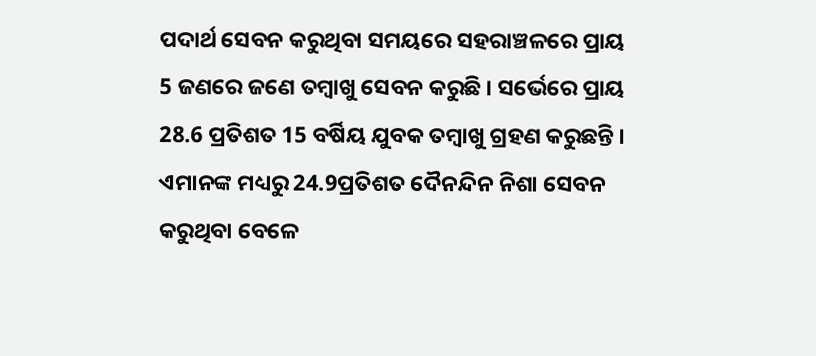ପଦାର୍ଥ ସେବନ କରୁଥିବା ସମୟରେ ସହରାଞ୍ଚଳରେ ପ୍ରାୟ 5 ଜଣରେ ଜଣେ ତମ୍ବାଖୁ ସେବନ କରୁଛି । ସର୍ଭେରେ ପ୍ରାୟ 28.6 ପ୍ରତିଶତ 15 ବର୍ଷିୟ ଯୁବକ ତମ୍ବାଖୁ ଗ୍ରହଣ କରୁଛନ୍ତି । ଏମାନଙ୍କ ମଧ୍ୟରୁ 24.9ପ୍ରତିଶତ ଦୈନନ୍ଦିନ ନିଶା ସେବନ କରୁଥିବା ବେଳେ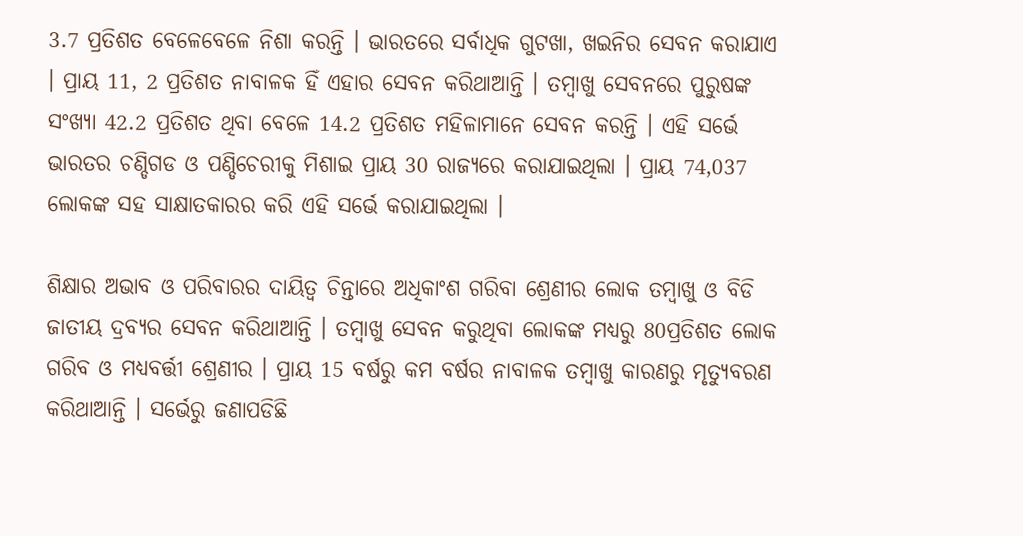3.7 ପ୍ରତିଶତ ବେଳେବେଳେ ନିଶା କରନ୍ତି । ଭାରତରେ ସର୍ବାଧିକ ଗୁଟଖା, ଖଇନିର ସେବନ କରାଯାଏ । ପ୍ରାୟ 11, 2 ପ୍ରତିଶତ ନାବାଳକ ହିଁ ଏହାର ସେବନ କରିଥାଆନ୍ତି । ତମ୍ବାଖୁ ସେବନରେ ପୁରୁଷଙ୍କ ସଂଖ୍ୟା 42.2 ପ୍ରତିଶତ ଥିବା ବେଳେ 14.2 ପ୍ରତିଶତ ମହିଳାମାନେ ସେବନ କରନ୍ତି । ଏହି ସର୍ଭେ ଭାରତର ଚଣ୍ଡିଗଡ ଓ ପଣ୍ଡିଚେରୀକୁ ମିଶାଇ ପ୍ରାୟ 30 ରାଜ୍ୟରେ କରାଯାଇଥିଲା । ପ୍ରାୟ 74,037 ଲୋକଙ୍କ ସହ ସାକ୍ଷାତକାରର କରି ଏହି ସର୍ଭେ କରାଯାଇଥିଲା ।

ଶିକ୍ଷାର ଅଭାବ ଓ ପରିବାରର ଦାୟିତ୍ବ ଚିନ୍ତାରେ ଅଧିକାଂଶ ଗରିବା ଶ୍ରେଣୀର ଲୋକ ତମ୍ବାଖୁ ଓ ବିଡି ଜାତୀୟ ଦ୍ରବ୍ୟର ସେବନ କରିଥାଆନ୍ତି । ତମ୍ବାଖୁ ସେବନ କରୁଥିବା ଲୋକଙ୍କ ମଧ୍ୟରୁ 80ପ୍ରତିଶତ ଲୋକ ଗରିବ ଓ ମଧ୍ୟବର୍ତ୍ତୀ ଶ୍ରେଣୀର । ପ୍ରାୟ 15 ବର୍ଷରୁ କମ ବର୍ଷର ନାବାଳକ ତମ୍ବାଖୁ କାରଣରୁ ମୃତ୍ୟୁବରଣ କରିଥାଆନ୍ତି । ସର୍ଭେରୁ ଜଣାପଡିଛି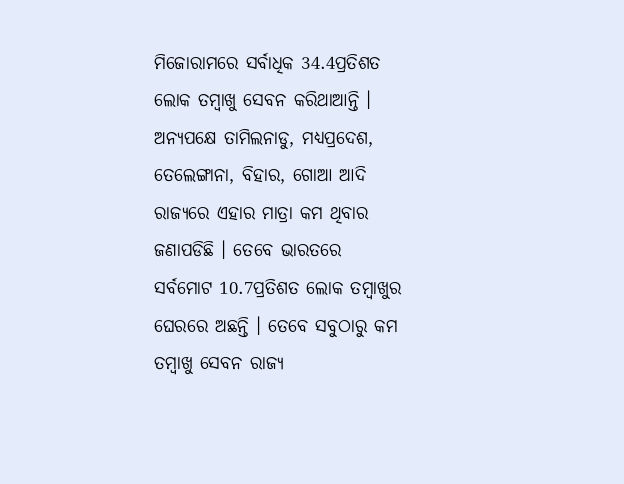ମିଜୋରାମରେ ସର୍ବାଧିକ 34.4ପ୍ରତିଶତ ଲୋକ ତମ୍ବାଖୁ ସେବନ କରିଥାଆନ୍ତି । ଅନ୍ୟପକ୍ଷେ ତାମିଲନାଡୁ, ମଧ୍ୟପ୍ରଦେଶ, ତେଲେଙ୍ଗାନା, ବିହାର, ଗୋଆ ଆଦି ରାଜ୍ୟରେ ଏହାର ମାତ୍ରା କମ ଥିବାର ଜଣାପଡିଛି । ତେବେ ଭାରତରେ ସର୍ବମୋଟ 10.7ପ୍ରତିଶତ ଲୋକ ତମ୍ବାଖୁର ଘେରରେ ଅଛନ୍ତି । ତେବେ ସବୁଠାରୁ କମ ତମ୍ବାଖୁ ସେବନ ରାଜ୍ୟ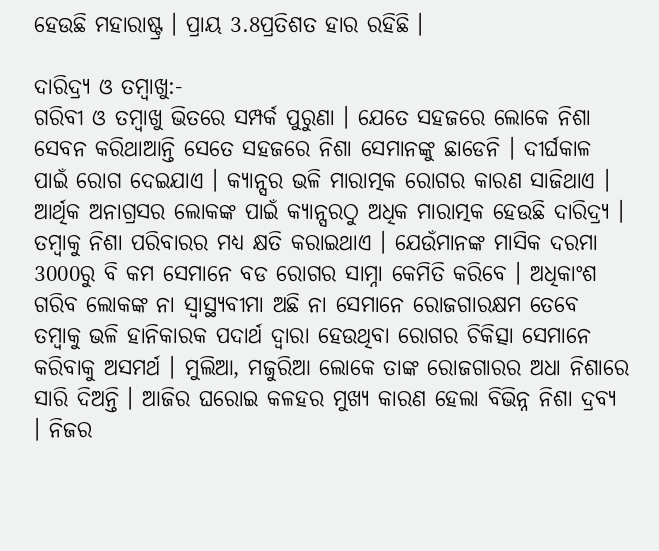ହେଉଛି ମହାରାଷ୍ଟ୍ର । ପ୍ରାୟ 3.8ପ୍ରତିଶତ ହାର ରହିଛି ।

ଦାରିଦ୍ର୍ୟ ଓ ତମ୍ବାଖୁ:-
ଗରିବୀ ଓ ତମ୍ବାଖୁ ଭିତରେ ସମ୍ପର୍କ ପୁରୁଣା । ଯେତେ ସହଜରେ ଲୋକେ ନିଶା ସେବନ କରିଥାଆନ୍ତି ସେତେ ସହଜରେ ନିଶା ସେମାନଙ୍କୁ ଛାଡେନି । ଦୀର୍ଘକାଳ ପାଇଁ ରୋଗ ଦେଇଯାଏ । କ୍ୟାନ୍ସର ଭଳି ମାରାତ୍ମକ ରୋଗର କାରଣ ସାଜିଥାଏ । ଆର୍ଥିକ ଅନାଗ୍ରସର ଲୋକଙ୍କ ପାଇଁ କ୍ୟାନ୍ସରଠୁ ଅଧିକ ମାରାତ୍ମକ ହେଉଛି ଦାରିଦ୍ର୍ୟ । ତମ୍ବାକୁ ନିଶା ପରିବାରର ମଧ୍ୟ କ୍ଷତି କରାଇଥାଏ । ଯେଉଁମାନଙ୍କ ମାସିକ ଦରମା 3000ରୁ ବି କମ ସେମାନେ ବଡ ରୋଗର ସାମ୍ନା କେମିତି କରିବେ । ଅଧିକାଂଶ ଗରିବ ଲୋକଙ୍କ ନା ସ୍ବାସ୍ଥ୍ୟବୀମା ଅଛି ନା ସେମାନେ ରୋଜଗାରକ୍ଷମ ତେବେ ତମ୍ବାକୁ ଭଳି ହାନିକାରକ ପଦାର୍ଥ ଦ୍ବାରା ହେଉଥିବା ରୋଗର ଚିକିତ୍ସା ସେମାନେ କରିବାକୁ ଅସମର୍ଥ । ମୁଲିଆ, ମଜୁରିଆ ଲୋକେ ତାଙ୍କ ରୋଜଗାରର ଅଧା ନିଶାରେ ସାରି ଦିଅନ୍ତି । ଆଜିର ଘରୋଇ କଳହର ମୁଖ୍ୟ କାରଣ ହେଲା ବିଭିନ୍ନ ନିଶା ଦ୍ରବ୍ୟ । ନିଜର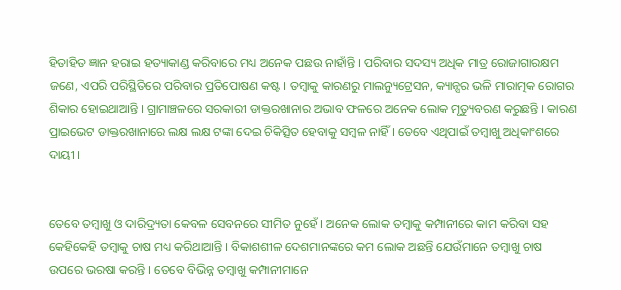ହିତାହିତ ଜ୍ଞାନ ହରାଇ ହତ୍ୟାକାଣ୍ଡ କରିବାରେ ମଧ୍ୟ ଅନେକ ପଛଉ ନାହାଁନ୍ତି । ପରିବାର ସଦସ୍ୟ ଅଧିକ ମାତ୍ର ରୋଜାଗାରକ୍ଷମ ଜଣେ, ଏପରି ପରିସ୍ଥିତିରେ ପରିବାର ପ୍ରତିପୋଷଣ କଷ୍ଟ । ତମ୍ବାକୁ କାରଣରୁ ମାଲନ୍ୟୁଟ୍ରେସନ, କ୍ୟାନ୍ସର ଭଳି ମାରାତ୍ମକ ରୋଗର ଶିକାର ହୋଇଥାଆନ୍ତି । ଗ୍ରାମାଞ୍ଚଳରେ ସରକାରୀ ଡାକ୍ତରଖାନାର ଅଭାବ ଫଳରେ ଅନେକ ଲୋକ ମୃତ୍ୟୁବରଣ କରୁଛନ୍ତି । କାରଣ ପ୍ରାଇଭେଟ ଡାକ୍ତରଖାନାରେ ଲକ୍ଷ ଲକ୍ଷ ଟଙ୍କା ଦେଇ ଚିକିତ୍ସିତ ହେବାକୁ ସମ୍ବଳ ନାହିଁ । ତେବେ ଏଥିପାଇଁ ତମ୍ବାଖୁ ଅଧିକାଂଶରେ ଦାୟୀ ।


ତେବେ ତମ୍ବାଖୁ ଓ ଦାରିଦ୍ର୍ୟତା କେବଳ ସେବନରେ ସୀମିତ ନୁହେଁ । ଅନେକ ଲୋକ ତମ୍ବାକୁ କମ୍ପାନୀରେ କାମ କରିବା ସହ କେହିକେହି ତମ୍ବାକୁ ଚାଷ ମଧ୍ୟ କରିଥାଆନ୍ତି । ବିକାଶଶୀଳ ଦେଶମାନଙ୍କରେ କମ ଲୋକ ଅଛନ୍ତି ଯେଉଁମାନେ ତମ୍ବାଖୁ ଚାଷ ଉପରେ ଭରଷା କରନ୍ତି । ତେବେ ବିଭିନ୍ନ ତମ୍ବାଖୁ କମ୍ପାନୀମାନେ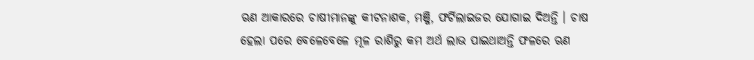ଋଣ ଆକାରରେ ଚାଷୀମାନଙ୍କୁ କୀଟନାଶକ, ମଞ୍ଜି, ଫର୍ଟିଲାଇଜର ଯୋଗାଇ ଦିଅନ୍ତି । ଚାଷ ହେଲା ପରେ ବେଳେବେଳେ ମୂଳ ରାଶିରୁ କମ ଅର୍ଥ ଲାଭ ପାଇଥାଅନ୍ତି ଫଳରେ ଋଣ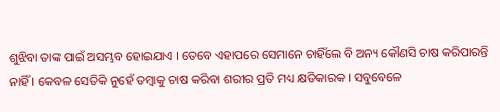ଶୁଝିବା ତାଙ୍କ ପାଇଁ ଅସମ୍ଭବ ହୋଇଯାଏ । ତେବେ ଏହାପରେ ସେମାନେ ଚାହିଁଲେ ବି ଅନ୍ୟ କୌଣସି ଚାଷ କରିପାରନ୍ତି ନାହିଁ । କେବଳ ସେତିକି ନୁହେଁ ତମ୍ବାକୁ ଚାଷ କରିବା ଶରୀର ପ୍ରତି ମଧ୍ୟ କ୍ଷତିକାରକ । ସବୁବେଳେ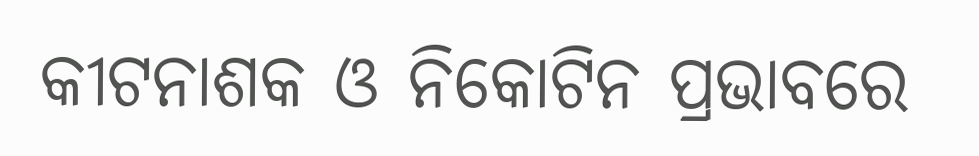କୀଟନାଶକ ଓ ନିକୋଟିନ ପ୍ରଭାବରେ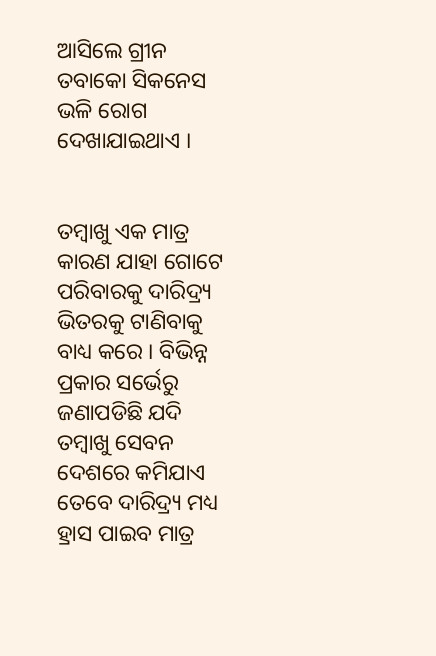ଆସିଲେ ଗ୍ରୀନ ତବାକୋ ସିକନେସ ଭଳି ରୋଗ ଦେଖାଯାଇଥାଏ ।


ତମ୍ବାଖୁ ଏକ ମାତ୍ର କାରଣ ଯାହା ଗୋଟେ ପରିବାରକୁ ଦାରିଦ୍ର୍ୟ ଭିତରକୁ ଟାଣିବାକୁ ବାଧ୍ୟ କରେ । ବିଭିନ୍ନ ପ୍ରକାର ସର୍ଭେରୁ ଜଣାପଡିଛି ଯଦି ତମ୍ବାଖୁ ସେବନ ଦେଶରେ କମିଯାଏ ତେବେ ଦାରିଦ୍ର୍ୟ ମଧ୍ୟ ହ୍ରାସ ପାଇବ ମାତ୍ର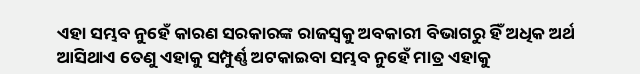ଏହା ସମ୍ଭବ ନୁହେଁ କାରଣ ସରକାରଙ୍କ ରାଜସ୍ବକୁ ଅବକାରୀ ବିଭାଗରୁ ହିଁ ଅଧିକ ଅର୍ଥ ଆସିଥାଏ ତେଣୁ ଏହାକୁ ସମ୍ପୁର୍ଣ୍ଣ ଅଟକାଇବା ସମ୍ଭବ ନୁହେଁ ମାତ୍ର ଏହାକୁ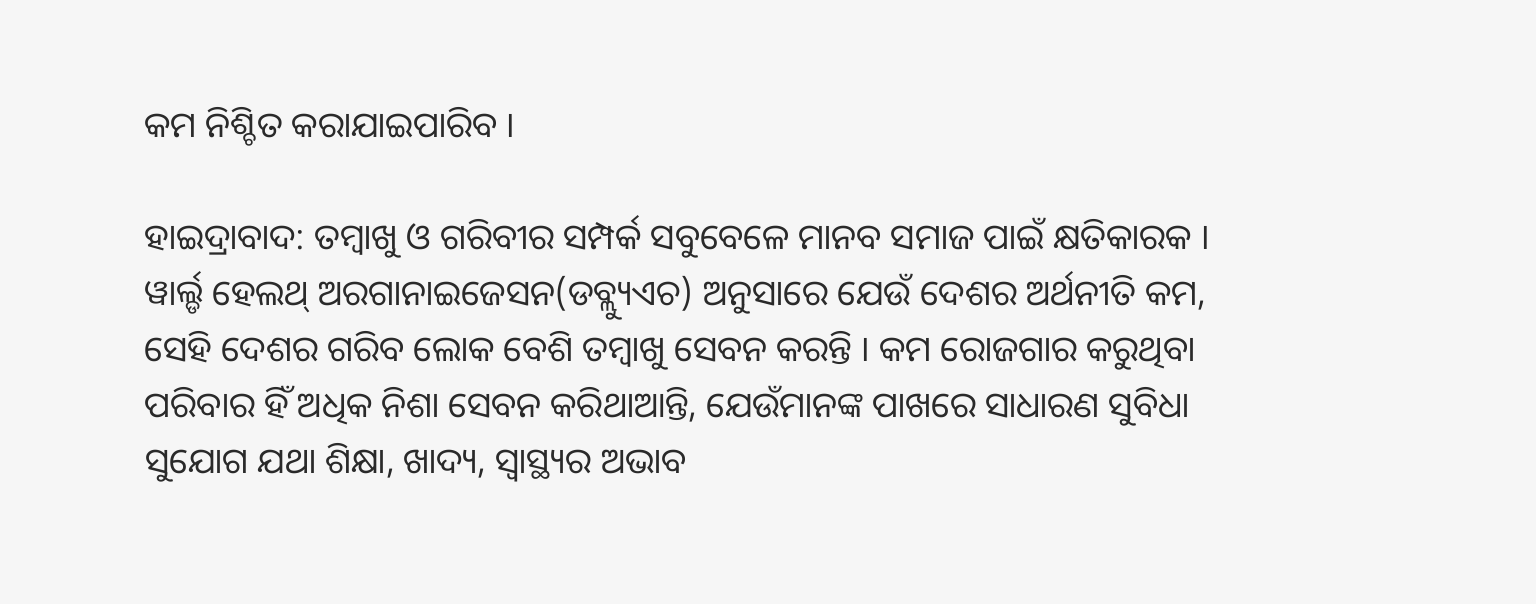କମ ନିଶ୍ଚିତ କରାଯାଇପାରିବ ।

ହାଇଦ୍ରାବାଦ: ତମ୍ବାଖୁ ଓ ଗରିବୀର ସମ୍ପର୍କ ସବୁବେଳେ ମାନବ ସମାଜ ପାଇଁ କ୍ଷତିକାରକ । ୱାର୍ଲ୍ଡ ହେଲଥ୍ ଅରଗାନାଇଜେସନ(ଡବ୍ଲ୍ୟୁଏଚ) ଅନୁସାରେ ଯେଉଁ ଦେଶର ଅର୍ଥନୀତି କମ, ସେହି ଦେଶର ଗରିବ ଲୋକ ବେଶି ତମ୍ବାଖୁ ସେବନ କରନ୍ତି । କମ ରୋଜଗାର କରୁଥିବା ପରିବାର ହିଁ ଅଧିକ ନିଶା ସେବନ କରିଥାଆନ୍ତି, ଯେଉଁମାନଙ୍କ ପାଖରେ ସାଧାରଣ ସୁବିଧା ସୁଯୋଗ ଯଥା ଶିକ୍ଷା, ଖାଦ୍ୟ, ସ୍ବାସ୍ଥ୍ୟର ଅଭାବ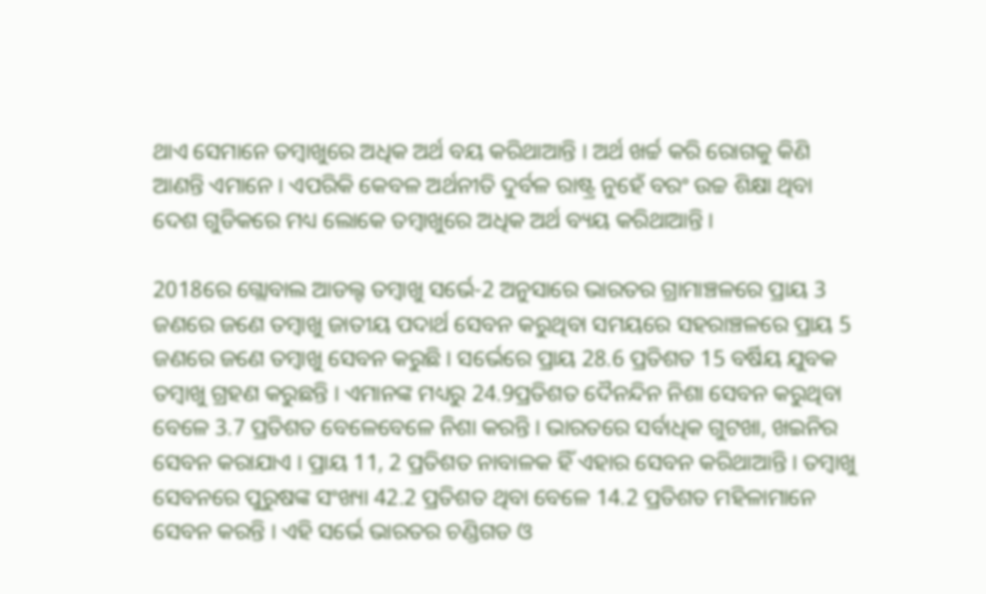ଥାଏ ସେମାନେ ତମ୍ବାଖୁରେ ଅଧିକ ଅର୍ଥ ବୟ କରିଥାଆନ୍ତି । ଅର୍ଥ ଖର୍ଚ୍ଚ କରି ରୋଗକୁ କିଣି ଆଣନ୍ତି ଏମାନେ । ଏପରିକି କେବଳ ଅର୍ଥନୀତି ଦୁର୍ବଳ ରାଷ୍ଟ୍ର ନୁହେଁ ବରଂ ଉଚ୍ଚ ଶିକ୍ଷା ଥିବା ଦେଶ ଗୁଡିକରେ ମଧ୍ୟ ଲୋକେ ତମ୍ବାଖୁରେ ଅଧିକ ଅର୍ଥ ବ୍ୟୟ କରିଥାଆନ୍ତି ।

2018ରେ ଗ୍ଲୋବାଲ ଆଡଲ୍ଟ ତମ୍ବାଖୁ ସର୍ଭେ-2 ଅନୁସାରେ ଭାରତର ଗ୍ରାମାଞ୍ଚଳରେ ପ୍ରାୟ 3 ଜଣରେ ଜଣେ ତମ୍ବାଖୁ ଜାତୀୟ ପଦାର୍ଥ ସେବନ କରୁଥିବା ସମୟରେ ସହରାଞ୍ଚଳରେ ପ୍ରାୟ 5 ଜଣରେ ଜଣେ ତମ୍ବାଖୁ ସେବନ କରୁଛି । ସର୍ଭେରେ ପ୍ରାୟ 28.6 ପ୍ରତିଶତ 15 ବର୍ଷିୟ ଯୁବକ ତମ୍ବାଖୁ ଗ୍ରହଣ କରୁଛନ୍ତି । ଏମାନଙ୍କ ମଧ୍ୟରୁ 24.9ପ୍ରତିଶତ ଦୈନନ୍ଦିନ ନିଶା ସେବନ କରୁଥିବା ବେଳେ 3.7 ପ୍ରତିଶତ ବେଳେବେଳେ ନିଶା କରନ୍ତି । ଭାରତରେ ସର୍ବାଧିକ ଗୁଟଖା, ଖଇନିର ସେବନ କରାଯାଏ । ପ୍ରାୟ 11, 2 ପ୍ରତିଶତ ନାବାଳକ ହିଁ ଏହାର ସେବନ କରିଥାଆନ୍ତି । ତମ୍ବାଖୁ ସେବନରେ ପୁରୁଷଙ୍କ ସଂଖ୍ୟା 42.2 ପ୍ରତିଶତ ଥିବା ବେଳେ 14.2 ପ୍ରତିଶତ ମହିଳାମାନେ ସେବନ କରନ୍ତି । ଏହି ସର୍ଭେ ଭାରତର ଚଣ୍ଡିଗଡ ଓ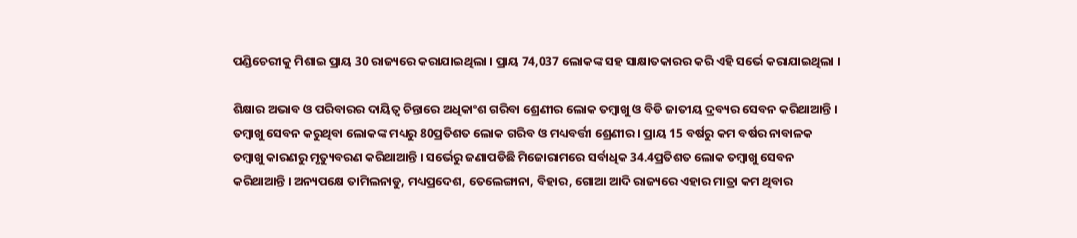ପଣ୍ଡିଚେରୀକୁ ମିଶାଇ ପ୍ରାୟ 30 ରାଜ୍ୟରେ କରାଯାଇଥିଲା । ପ୍ରାୟ 74,037 ଲୋକଙ୍କ ସହ ସାକ୍ଷାତକାରର କରି ଏହି ସର୍ଭେ କରାଯାଇଥିଲା ।

ଶିକ୍ଷାର ଅଭାବ ଓ ପରିବାରର ଦାୟିତ୍ବ ଚିନ୍ତାରେ ଅଧିକାଂଶ ଗରିବା ଶ୍ରେଣୀର ଲୋକ ତମ୍ବାଖୁ ଓ ବିଡି ଜାତୀୟ ଦ୍ରବ୍ୟର ସେବନ କରିଥାଆନ୍ତି । ତମ୍ବାଖୁ ସେବନ କରୁଥିବା ଲୋକଙ୍କ ମଧ୍ୟରୁ 80ପ୍ରତିଶତ ଲୋକ ଗରିବ ଓ ମଧ୍ୟବର୍ତ୍ତୀ ଶ୍ରେଣୀର । ପ୍ରାୟ 15 ବର୍ଷରୁ କମ ବର୍ଷର ନାବାଳକ ତମ୍ବାଖୁ କାରଣରୁ ମୃତ୍ୟୁବରଣ କରିଥାଆନ୍ତି । ସର୍ଭେରୁ ଜଣାପଡିଛି ମିଜୋରାମରେ ସର୍ବାଧିକ 34.4ପ୍ରତିଶତ ଲୋକ ତମ୍ବାଖୁ ସେବନ କରିଥାଆନ୍ତି । ଅନ୍ୟପକ୍ଷେ ତାମିଲନାଡୁ, ମଧ୍ୟପ୍ରଦେଶ, ତେଲେଙ୍ଗାନା, ବିହାର, ଗୋଆ ଆଦି ରାଜ୍ୟରେ ଏହାର ମାତ୍ରା କମ ଥିବାର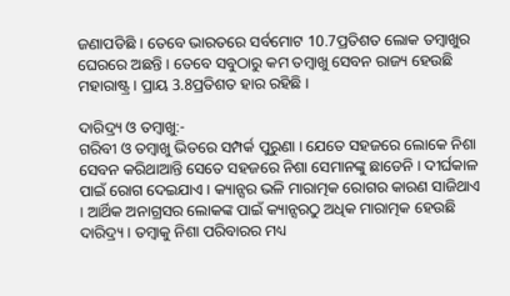ଜଣାପଡିଛି । ତେବେ ଭାରତରେ ସର୍ବମୋଟ 10.7ପ୍ରତିଶତ ଲୋକ ତମ୍ବାଖୁର ଘେରରେ ଅଛନ୍ତି । ତେବେ ସବୁଠାରୁ କମ ତମ୍ବାଖୁ ସେବନ ରାଜ୍ୟ ହେଉଛି ମହାରାଷ୍ଟ୍ର । ପ୍ରାୟ 3.8ପ୍ରତିଶତ ହାର ରହିଛି ।

ଦାରିଦ୍ର୍ୟ ଓ ତମ୍ବାଖୁ:-
ଗରିବୀ ଓ ତମ୍ବାଖୁ ଭିତରେ ସମ୍ପର୍କ ପୁରୁଣା । ଯେତେ ସହଜରେ ଲୋକେ ନିଶା ସେବନ କରିଥାଆନ୍ତି ସେତେ ସହଜରେ ନିଶା ସେମାନଙ୍କୁ ଛାଡେନି । ଦୀର୍ଘକାଳ ପାଇଁ ରୋଗ ଦେଇଯାଏ । କ୍ୟାନ୍ସର ଭଳି ମାରାତ୍ମକ ରୋଗର କାରଣ ସାଜିଥାଏ । ଆର୍ଥିକ ଅନାଗ୍ରସର ଲୋକଙ୍କ ପାଇଁ କ୍ୟାନ୍ସରଠୁ ଅଧିକ ମାରାତ୍ମକ ହେଉଛି ଦାରିଦ୍ର୍ୟ । ତମ୍ବାକୁ ନିଶା ପରିବାରର ମଧ୍ୟ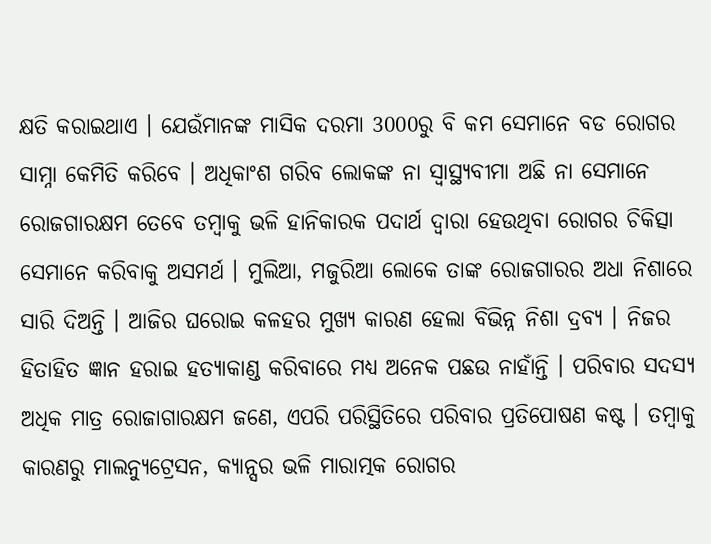କ୍ଷତି କରାଇଥାଏ । ଯେଉଁମାନଙ୍କ ମାସିକ ଦରମା 3000ରୁ ବି କମ ସେମାନେ ବଡ ରୋଗର ସାମ୍ନା କେମିତି କରିବେ । ଅଧିକାଂଶ ଗରିବ ଲୋକଙ୍କ ନା ସ୍ବାସ୍ଥ୍ୟବୀମା ଅଛି ନା ସେମାନେ ରୋଜଗାରକ୍ଷମ ତେବେ ତମ୍ବାକୁ ଭଳି ହାନିକାରକ ପଦାର୍ଥ ଦ୍ବାରା ହେଉଥିବା ରୋଗର ଚିକିତ୍ସା ସେମାନେ କରିବାକୁ ଅସମର୍ଥ । ମୁଲିଆ, ମଜୁରିଆ ଲୋକେ ତାଙ୍କ ରୋଜଗାରର ଅଧା ନିଶାରେ ସାରି ଦିଅନ୍ତି । ଆଜିର ଘରୋଇ କଳହର ମୁଖ୍ୟ କାରଣ ହେଲା ବିଭିନ୍ନ ନିଶା ଦ୍ରବ୍ୟ । ନିଜର ହିତାହିତ ଜ୍ଞାନ ହରାଇ ହତ୍ୟାକାଣ୍ଡ କରିବାରେ ମଧ୍ୟ ଅନେକ ପଛଉ ନାହାଁନ୍ତି । ପରିବାର ସଦସ୍ୟ ଅଧିକ ମାତ୍ର ରୋଜାଗାରକ୍ଷମ ଜଣେ, ଏପରି ପରିସ୍ଥିତିରେ ପରିବାର ପ୍ରତିପୋଷଣ କଷ୍ଟ । ତମ୍ବାକୁ କାରଣରୁ ମାଲନ୍ୟୁଟ୍ରେସନ, କ୍ୟାନ୍ସର ଭଳି ମାରାତ୍ମକ ରୋଗର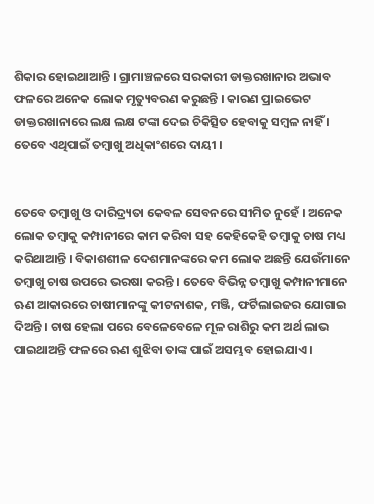ଶିକାର ହୋଇଥାଆନ୍ତି । ଗ୍ରାମାଞ୍ଚଳରେ ସରକାରୀ ଡାକ୍ତରଖାନାର ଅଭାବ ଫଳରେ ଅନେକ ଲୋକ ମୃତ୍ୟୁବରଣ କରୁଛନ୍ତି । କାରଣ ପ୍ରାଇଭେଟ ଡାକ୍ତରଖାନାରେ ଲକ୍ଷ ଲକ୍ଷ ଟଙ୍କା ଦେଇ ଚିକିତ୍ସିତ ହେବାକୁ ସମ୍ବଳ ନାହିଁ । ତେବେ ଏଥିପାଇଁ ତମ୍ବାଖୁ ଅଧିକାଂଶରେ ଦାୟୀ ।


ତେବେ ତମ୍ବାଖୁ ଓ ଦାରିଦ୍ର୍ୟତା କେବଳ ସେବନରେ ସୀମିତ ନୁହେଁ । ଅନେକ ଲୋକ ତମ୍ବାକୁ କମ୍ପାନୀରେ କାମ କରିବା ସହ କେହିକେହି ତମ୍ବାକୁ ଚାଷ ମଧ୍ୟ କରିଥାଆନ୍ତି । ବିକାଶଶୀଳ ଦେଶମାନଙ୍କରେ କମ ଲୋକ ଅଛନ୍ତି ଯେଉଁମାନେ ତମ୍ବାଖୁ ଚାଷ ଉପରେ ଭରଷା କରନ୍ତି । ତେବେ ବିଭିନ୍ନ ତମ୍ବାଖୁ କମ୍ପାନୀମାନେ ଋଣ ଆକାରରେ ଚାଷୀମାନଙ୍କୁ କୀଟନାଶକ, ମଞ୍ଜି, ଫର୍ଟିଲାଇଜର ଯୋଗାଇ ଦିଅନ୍ତି । ଚାଷ ହେଲା ପରେ ବେଳେବେଳେ ମୂଳ ରାଶିରୁ କମ ଅର୍ଥ ଲାଭ ପାଇଥାଅନ୍ତି ଫଳରେ ଋଣ ଶୁଝିବା ତାଙ୍କ ପାଇଁ ଅସମ୍ଭବ ହୋଇଯାଏ ।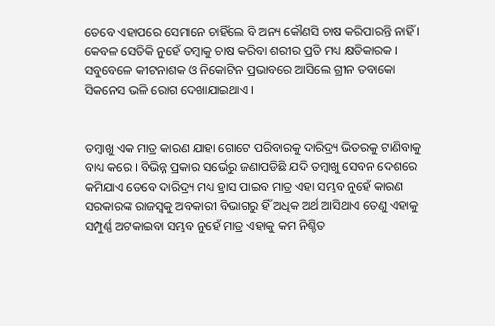ତେବେ ଏହାପରେ ସେମାନେ ଚାହିଁଲେ ବି ଅନ୍ୟ କୌଣସି ଚାଷ କରିପାରନ୍ତି ନାହିଁ । କେବଳ ସେତିକି ନୁହେଁ ତମ୍ବାକୁ ଚାଷ କରିବା ଶରୀର ପ୍ରତି ମଧ୍ୟ କ୍ଷତିକାରକ । ସବୁବେଳେ କୀଟନାଶକ ଓ ନିକୋଟିନ ପ୍ରଭାବରେ ଆସିଲେ ଗ୍ରୀନ ତବାକୋ ସିକନେସ ଭଳି ରୋଗ ଦେଖାଯାଇଥାଏ ।


ତମ୍ବାଖୁ ଏକ ମାତ୍ର କାରଣ ଯାହା ଗୋଟେ ପରିବାରକୁ ଦାରିଦ୍ର୍ୟ ଭିତରକୁ ଟାଣିବାକୁ ବାଧ୍ୟ କରେ । ବିଭିନ୍ନ ପ୍ରକାର ସର୍ଭେରୁ ଜଣାପଡିଛି ଯଦି ତମ୍ବାଖୁ ସେବନ ଦେଶରେ କମିଯାଏ ତେବେ ଦାରିଦ୍ର୍ୟ ମଧ୍ୟ ହ୍ରାସ ପାଇବ ମାତ୍ର ଏହା ସମ୍ଭବ ନୁହେଁ କାରଣ ସରକାରଙ୍କ ରାଜସ୍ବକୁ ଅବକାରୀ ବିଭାଗରୁ ହିଁ ଅଧିକ ଅର୍ଥ ଆସିଥାଏ ତେଣୁ ଏହାକୁ ସମ୍ପୁର୍ଣ୍ଣ ଅଟକାଇବା ସମ୍ଭବ ନୁହେଁ ମାତ୍ର ଏହାକୁ କମ ନିଶ୍ଚିତ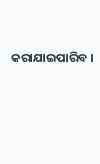କରାଯାଇପାରିବ ।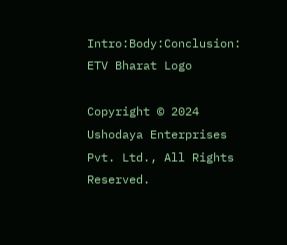Intro:Body:Conclusion:
ETV Bharat Logo

Copyright © 2024 Ushodaya Enterprises Pvt. Ltd., All Rights Reserved.